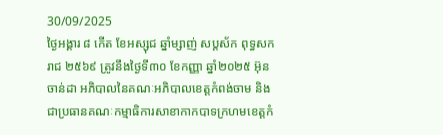30/09/2025
ថ្ងៃអង្គារ ៨ កើត ខែអស្សុជ ឆ្នាំម្សាញ់ សប្តស័ក ពុទ្ធសករាជ ២៥៦៩ ត្រូវនឹងថ្ងៃទី៣០ ខែកញ្ញា ឆ្នាំ២០២៥ អ៊ុន ចាន់ដា អភិបាលនៃគណៈអភិបាលខេត្តកំពង់ចាម និងជាប្រធានគណៈកម្មាធិការសាខាកាកបាទក្រហមខេត្តកំ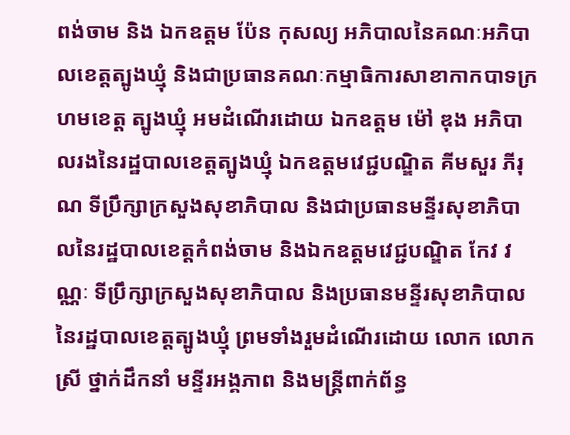ពង់ចាម និង ឯកឧត្តម ប៉ែន កុសល្យ អភិបាលនៃគណៈអភិបាលខេត្តត្បូងឃ្មុំ និងជាប្រធានគណៈកម្មាធិការសាខាកាកបាទក្រហមខេត្ត ត្បូងឃ្មុំ អមដំណើរដោយ ឯកឧត្តម ម៉ៅ ឌុង អភិបាលរងនៃរដ្ឋបាលខេត្តត្បូងឃ្មុំ ឯកឧត្តមវេជ្ជបណ្ឌិត គីមសួរ ភីរុណ ទីប្រឹក្សាក្រសួងសុខាភិបាល និងជាប្រធានមន្ទីរសុខាភិបាលនៃរដ្ឋបាលខេត្តកំពង់ចាម និងឯកឧត្តមវេជ្ជបណ្ឌិត កែវ វណ្ណៈ ទីប្រឹក្សាក្រសួងសុខាភិបាល និងប្រធានមន្ទីរសុខាភិបាលនៃរដ្ឋបាលខេត្តត្បូងឃ្មុំ ព្រមទាំងរួមដំណើរដោយ លោក លោកស្រី ថ្នាក់ដឹកនាំ មន្ទីរអង្គភាព និងមន្ត្រីពាក់ព័ន្ធ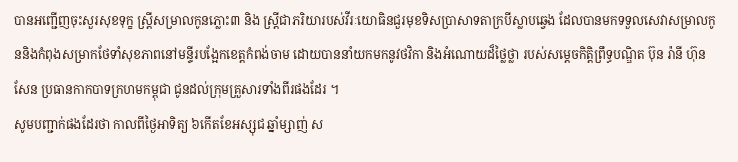បានអញ្ជើញចុះសួរសុខទុក្ខ ស្ត្រីសម្រាលកូនភ្លោះ៣ និង ស្ត្រីជាភរិយារបស់វីរៈយោធិនជួរមុខទិសប្រាសាទតាក្របីស្លាបឆ្វេង ដែលបានមកទទួលសេវាសម្រាលកូននិងកំពុងសម្រាកថែទាំសុខភាពនៅមន្ទីរបង្អែកខេត្តកំពង់ចាម ដោយបាននាំយកមកនូវថវិកា និងអំណោយដ៏ថ្លៃថ្លា របស់សម្តេចកិត្តិព្រឹទ្ធបណ្ឌិត ប៊ុន រ៉ានី ហ៊ុនសែន ប្រធានកាកបាទក្រហមកម្ពុជា ជូនដល់ក្រុមគ្រួសារទាំងពីរផងដែរ ។
សូមបញ្ជាក់ផងដែរថា កាលពីថ្ងៃអាទិត្យ ៦កេីតខែអស្សុជ ឆ្នាំម្សាញ់ ស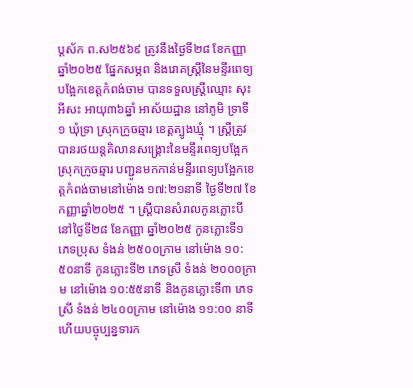ប្តស័ក ព.ស២៥៦៩ ត្រូវនឹងថ្ងៃទី២៨ ខែកញ្ញា ឆ្នាំ២០២៥ ផ្នែកសម្ភព និងរោគស្ត្រីនៃមន្ទីរពេទ្យបង្អែកខេត្តកំពង់ចាម បានទទួលស្រ្តីឈ្មោះ សុះ អីសះ អាយុ៣៦ឆ្នាំ អាស័យដ្ឋាន នៅភូមិ ទ្រាទី១ ឃុំទ្រា ស្រុកក្រូចឆ្មារ ខេត្តត្បូងឃ្មុំ ។ ស្ត្រីត្រូវបានរថយន្តគិលានសង្គ្រោះនៃមន្ទីរពេទ្យបង្អែកស្រុកក្រូចឆ្មារ បញ្ជូនមកកាន់មន្ទីរពេទ្យបង្អែកខេត្តកំពង់ចាមនៅម៉ោង ១៧:២១នាទី ថ្ងៃទី២៧ ខែកញ្ញាឆ្នាំ២០២៥ ។ ស្រ្តីបានសំរាលកូនភ្លោះបី នៅថ្ងៃទី២៨ ខែកញ្ញា ឆ្នាំ២០២៥ កូនភ្លោះទី១ ភេទប្រុស ទំងន់ ២៥០០ក្រាម នៅម៉ោង ១០:៥០នាទី កូនភ្លោះទី២ ភេទស្រី ទំងន់ ២០០០ក្រាម នៅម៉ោង ១០:៥៥នាទី និងកូនភ្លោះទី៣ ភេទស្រី ទំងន់ ២៤០០ក្រាម នៅម៉ោង ១១:០០ នាទី ហើយបច្ចុប្បន្នទារក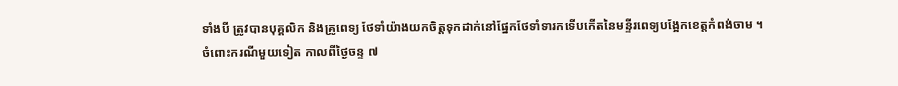ទាំងបី ត្រូវបានបុគ្គលិក និងគ្រូពេទ្យ ថែទាំយ៉ាងយកចិត្តទុកដាក់នៅផ្នែកថែទាំទារកទើបកើតនៃមន្ទីរពេទ្យបង្អែកខេត្តកំពង់ចាម ។
ចំពោះករណីមួយទៀត កាលពីថ្ងៃចន្ទ ៧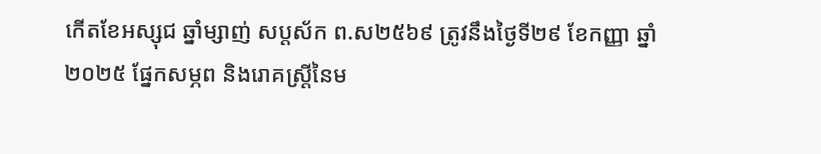កេីតខែអស្សុជ ឆ្នាំម្សាញ់ សប្តស័ក ព.ស២៥៦៩ ត្រូវនឹងថ្ងៃទី២៩ ខែកញ្ញា ឆ្នាំ២០២៥ ផ្នែកសម្ភព និងរោគស្ត្រីនៃម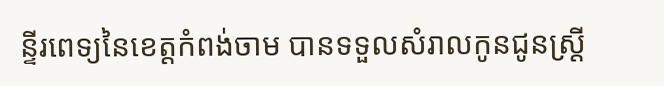ន្ទីរពេទ្យនៃខេត្តកំពង់ចាម បានទទួលសំរាលកូនជូនស្រ្តី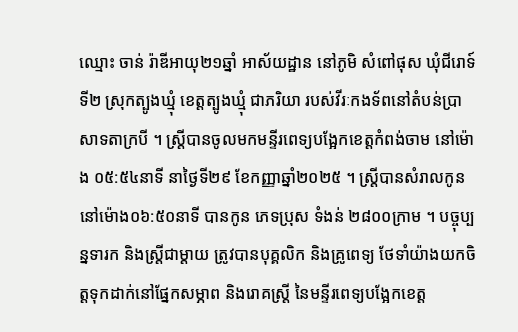ឈ្មោះ ចាន់ រ៉ាឌីអាយុ២១ឆ្នាំ អាស័យដ្ឋាន នៅភូមិ សំពៅផុស ឃុំជីរោទ៍ទី២ ស្រុកត្បូងឃ្មុំ ខេត្តត្បូងឃ្មុំ ជាភរិយា របស់វីរៈកងទ័ពនៅតំបន់ប្រាសាទតាក្របី ។ ស្ត្រីបានចូលមកមន្ទីរពេទ្យបង្អែកខេត្តកំពង់ចាម នៅម៉ោង ០៥:៥៤នាទី នាថ្ងៃទី២៩ ខែកញ្ញាឆ្នាំ២០២៥ ។ ស្រ្តីបានសំរាលកូន នៅម៉ោង០៦:៥០នាទី បានកូន ភេទប្រុស ទំងន់ ២៨០០ក្រាម ។ បច្ចុប្បន្នទារក និងស្ត្រីជាម្តាយ ត្រូវបានបុគ្គលិក និងគ្រូពេទ្យ ថែទាំយ៉ាងយកចិត្តទុកដាក់នៅផ្នែកសម្ភាព និងរោគស្ត្រី នៃមន្ទីរពេទ្យបង្អែកខេត្ត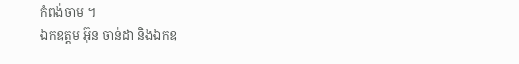កំពង់ចាម ។
ឯកឧត្តម អ៊ុន ចាន់ដា និងឯកឧ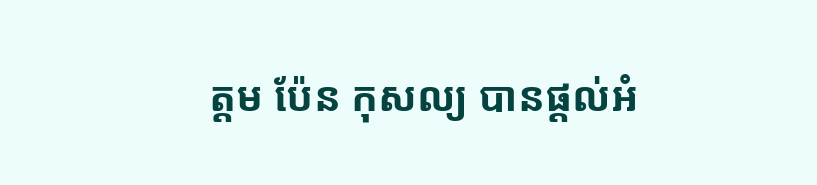ត្តម ប៉ែន កុសល្យ បានផ្តល់អំ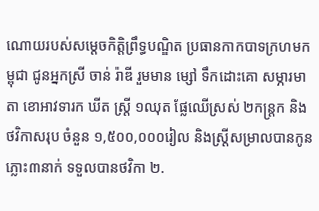ណោយរបស់សម្តេចកិត្តិព្រឹទ្ធបណ្ឌិត ប្រធានកាកបាទក្រហមកម្ពុជា ជូនអ្នកស្រី ចាន់ រ៉ាឌី រួមមាន ម្សៅ ទឹកដោះគោ សម្ភារមាតា ខោអាវទារក ឃីត ស្ត្រី ១ឈុត ផ្លែឈើស្រស់ ២កន្ត្រក និង ថវិកាសរុប ចំនួន ១,៥០០,០០០រៀល និងស្ត្រីសម្រាលបានកូនភ្លោះ៣នាក់ ទទួលបានថវិកា ២.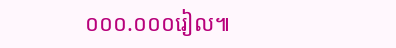០០០.០០០រៀល៕